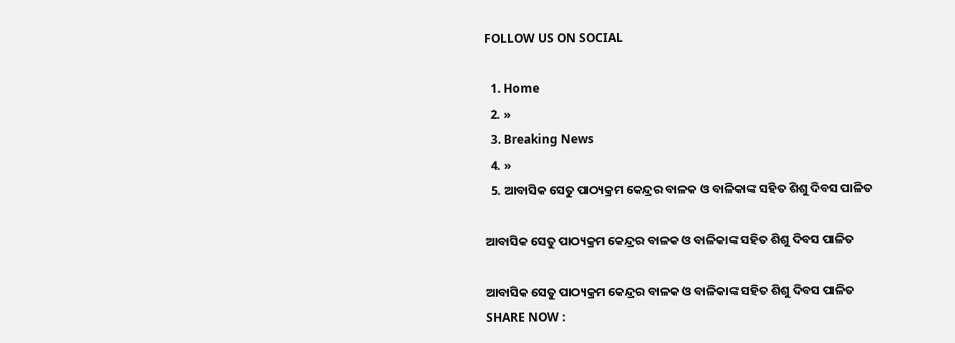FOLLOW US ON SOCIAL

  1. Home
  2. »
  3. Breaking News
  4. »
  5. ଆବାସିକ ସେତୁ ପାଠ୍ୟକ୍ରମ କେନ୍ଦ୍ରର ବାଳକ ଓ ବାଳିକାଙ୍କ ସହିତ ଶିଶୁ ଦିବସ ପାଳିତ

ଆବାସିକ ସେତୁ ପାଠ୍ୟକ୍ରମ କେନ୍ଦ୍ରର ବାଳକ ଓ ବାଳିକାଙ୍କ ସହିତ ଶିଶୁ ଦିବସ ପାଳିତ

ଆବାସିକ ସେତୁ ପାଠ୍ୟକ୍ରମ କେନ୍ଦ୍ରର ବାଳକ ଓ ବାଳିକାଙ୍କ ସହିତ ଶିଶୁ ଦିବସ ପାଳିତ
SHARE NOW :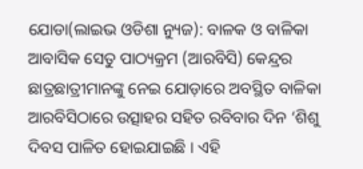ଯୋଡା(ଲାଇଭ ଓଡିଶା ନ୍ୟୁଜ): ବାଳକ ଓ ବାଳିକା ଆବାସିକ ସେତୁ ପାଠ୍ୟକ୍ରମ (ଆରବିସି) କେନ୍ଦ୍ରର ଛାତ୍ରଛାତ୍ରୀମାନଙ୍କୁ ନେଇ ଯୋଡ଼ାରେ ଅବସ୍ଥିତ ବାଳିକା ଆରବିସିଠାରେ ଉତ୍ସାହର ସହିତ ରବିବାର ଦିନ ‘ଶିଶୁ ଦିବସ ପାଳିତ ହୋଇଯାଇଛି । ଏହି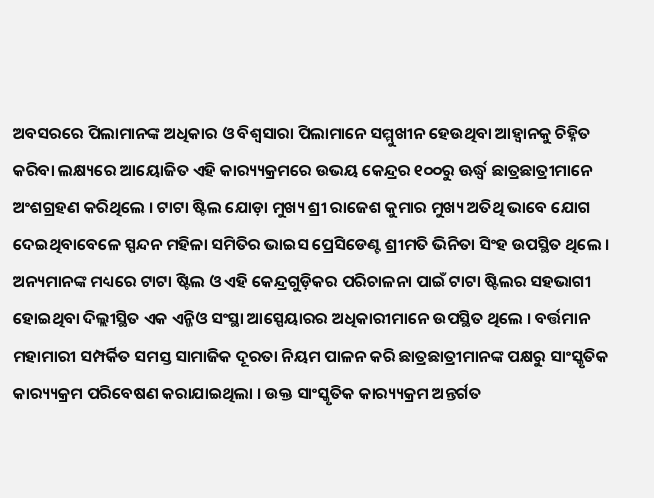ଅବସରରେ ପିଲାମାନଙ୍କ ଅଧିକାର ଓ ବିଶ୍ୱସାରା ପିଲାମାନେ ସମ୍ମୁଖୀନ ହେଉଥିବା ଆହ୍ୱାନକୁ ଚିହ୍ନିତ କରିବା ଲକ୍ଷ୍ୟରେ ଆୟୋଜିତ ଏହି କାର‌୍ୟ୍ୟକ୍ରମରେ ଉଭୟ କେନ୍ଦ୍ରର ୧୦୦ରୁ ଊର୍ଦ୍ଧ୍ୱ ଛାତ୍ରଛାତ୍ରୀମାନେ ଅଂଶଗ୍ରହଣ କରିଥିଲେ । ଟାଟା ଷ୍ଟିଲ ଯୋଡ଼ା ମୁଖ୍ୟ ଶ୍ରୀ ରାଜେଶ କୁମାର ମୁଖ୍ୟ ଅତିଥି ଭାବେ ଯୋଗ ଦେଇଥିବାବେଳେ ସ୍ପନ୍ଦନ ମହିଳା ସମିତିର ଭାଇସ ପ୍ରେସିଡେଣ୍ଟ ଶ୍ରୀମତି ଭିନିତା ସିଂହ ଉପସ୍ଥିତ ଥିଲେ । ଅନ୍ୟମାନଙ୍କ ମଧ୍ୟରେ ଟାଟା ଷ୍ଟିଲ ଓ ଏହି କେନ୍ଦ୍ରଗୁଡ଼ିକର ପରିଚାଳନା ପାଇଁ ଟାଟା ଷ୍ଟିଲର ସହଭାଗୀ ହୋଇଥିବା ଦିଲ୍ଲୀସ୍ଥିତ ଏକ ଏନ୍ଜିଓ ସଂସ୍ଥା ଆସ୍ପେୟାରର ଅଧିକାରୀମାନେ ଉପସ୍ଥିତ ଥିଲେ । ବର୍ତ୍ତମାନ ମହାମାରୀ ସମ୍ପର୍କିତ ସମସ୍ତ ସାମାଜିକ ଦୂରତା ନିୟମ ପାଳନ କରି ଛାତ୍ରଛାତ୍ରୀମାନଙ୍କ ପକ୍ଷରୁ ସାଂସ୍କୃତିକ କାର‌୍ୟ୍ୟକ୍ରମ ପରିବେଷଣ କରାଯାଇଥିଲା । ଉକ୍ତ ସାଂସ୍କୃତିକ କାର‌୍ୟ୍ୟକ୍ରମ ଅନ୍ତର୍ଗତ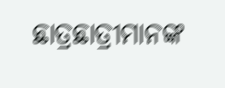ଛାତ୍ରଛାତ୍ରୀମାନଙ୍କ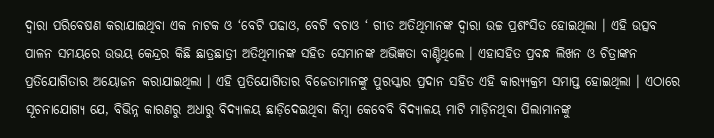ଦ୍ୱାରା ପରିବେଷଣ କରାଯାଇଥିବା ଏକ ନାଟକ ଓ ‘ବେଟି ପଢାଓ, ବେଟି ବଚାଓ ‘ ଗୀତ ଅତିଥିମାନଙ୍କ ଦ୍ୱାରା ଉଚ୍ଚ ପ୍ରଶଂସିତ ହୋଇଥିଲା । ଏହି ଉତ୍ସବ ପାଳନ ସମୟରେ ଉଭୟ କେନ୍ଦ୍ରର କିଛି ଛାତ୍ରଛାତ୍ରୀ ଅତିଥିମାନଙ୍କ ସହିତ ସେମାନଙ୍କ ଅଭିଜ୍ଞତା ବାଣ୍ଟିଥିଲେ । ଏହାସହିତ ପ୍ରବନ୍ଧ ଲିଖନ ଓ ଚିତ୍ରାଙ୍କନ ପ୍ରତିଯୋଗିତାର ଅୟୋଜନ କରାଯାଇଥିଲା । ଏହି ପ୍ରତିଯୋଗିତାର ବିଜେତାମାନଙ୍କୁ ପୁରସ୍କାର ପ୍ରଦାନ ସହିତ ଏହି କାର‌୍ୟ୍ୟକ୍ରମ ସମାପ୍ତ ହୋଇଥିଲା । ଏଠାରେ ସୂଚନାଯୋଗ୍ୟ ଯେ, ବିଭିନ୍ନ କାରଣରୁ ଅଧାରୁ ବିଦ୍ୟାଳୟ ଛାଡ଼ିଦେଇଥିବା କିମ୍ବା କେବେବି ବିଦ୍ୟାଳୟ ମାଟି ମାଡ଼ିନଥିବା ପିଲାମାନଙ୍କୁ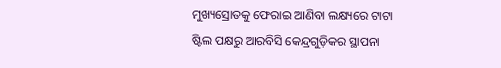ମୁଖ୍ୟସ୍ରୋତକୁ ଫେରାଇ ଆଣିବା ଲକ୍ଷ୍ୟରେ ଟାଟା ଷ୍ଟିଲ ପକ୍ଷରୁ ଆରବିସି କେନ୍ଦ୍ରଗୁଡ଼ିକର ସ୍ଥାପନା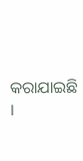କରାଯାଇଛି ।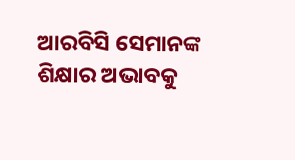ଆରବିସି ସେମାନଙ୍କ ଶିକ୍ଷାର ଅଭାବକୁ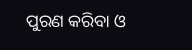ପୁରଣ କରିବା ଓ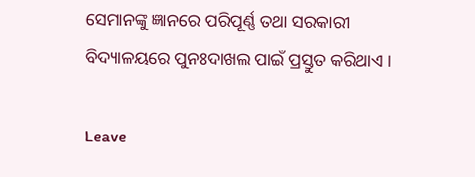ସେମାନଙ୍କୁ ଜ୍ଞାନରେ ପରିପୂର୍ଣ୍ଣ ତଥା ସରକାରୀ ବିଦ୍ୟାଳୟରେ ପୁନଃଦାଖଲ ପାଇଁ ପ୍ରସ୍ତୁତ କରିଥାଏ ।

Leave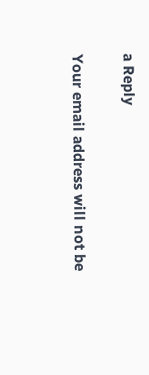a Reply

Your email address will not be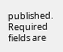published. Required fields are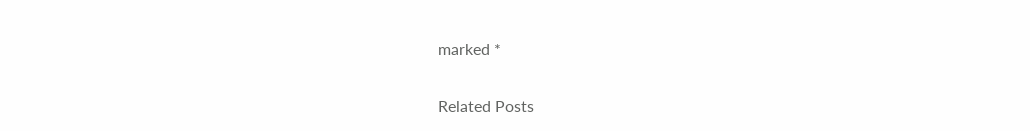marked *

Related Posts